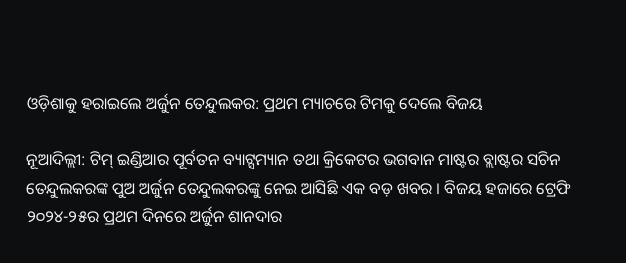ଓଡ଼ିଶାକୁ ହରାଇଲେ ଅର୍ଜୁନ ତେନ୍ଦୁଲକର: ପ୍ରଥମ ମ୍ୟାଚରେ ଟିମକୁ ଦେଲେ ବିଜୟ

ନୂଆଦିଲ୍ଲୀ: ଟିମ୍ ଇଣ୍ଡିଆର ପୂର୍ବତନ ବ୍ୟାଟ୍ସମ୍ୟାନ ତଥା କ୍ରିକେଟର ଭଗବାନ ମାଷ୍ଟର ବ୍ଲାଷ୍ଟର ସଚିନ ତେନ୍ଦୁଲକରଙ୍କ ପୁଅ ଅର୍ଜୁନ ତେନ୍ଦୁଲକରଙ୍କୁ ନେଇ ଆସିଛି ଏକ ବଡ଼ ଖବର । ବିଜୟ ହଜାରେ ଟ୍ରେଫି ୨୦୨୪-୨୫ର ପ୍ରଥମ ଦିନରେ ଅର୍ଜୁନ ଶାନଦାର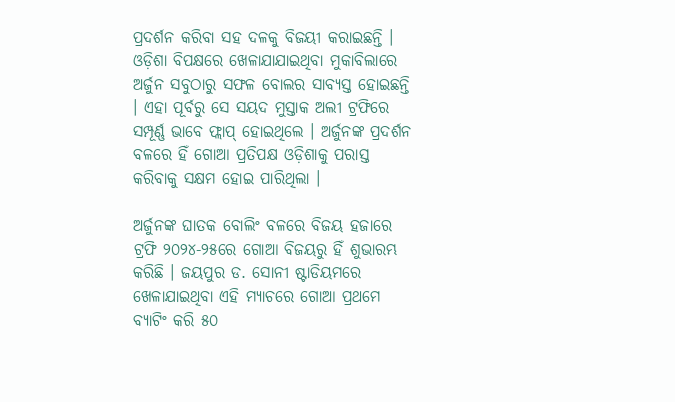ପ୍ରଦର୍ଶନ କରିବା ସହ ଦଳକୁ ବିଜୟୀ କରାଇଛନ୍ତି । ଓଡ଼ିଶା ବିପକ୍ଷରେ ଖେଳାଯାଯାଇଥିବା ମୁକାବିଲାରେ ଅର୍ଜୁନ ସବୁଠାରୁ ସଫଳ ବୋଲର ସାବ୍ୟସ୍ତ ହୋଇଛନ୍ତି । ଏହା ପୂର୍ବରୁ ସେ ସୟଦ ମୁସ୍ତାକ ଅଲୀ ଟ୍ରଫିରେ ସମ୍ପୂର୍ଣ୍ଣ ଭାବେ ଫ୍ଲାପ୍ ହୋଇଥିଲେ । ଅର୍ଜୁନଙ୍କ ପ୍ରଦର୍ଶନ ବଳରେ ହିଁ ଗୋଆ ପ୍ରତିପକ୍ଷ ଓଡ଼ିଶାକୁ ପରାସ୍ତ କରିବାକୁ ସକ୍ଷମ ହୋଇ ପାରିଥିଲା ।

ଅର୍ଜୁନଙ୍କ ଘାତକ ବୋଲିଂ ବଳରେ ବିଜୟ ହଜାରେ ଟ୍ରଫି ୨୦୨୪-୨୫ରେ ଗୋଆ ବିଜୟରୁ ହିଁ ଶୁଭାରମ୍ଭ କରିଛି । ଜୟପୁର ଡ. ସୋନୀ ଷ୍ଟାଡିୟମରେ ଖେଳାଯାଇଥିବା ଏହି ମ୍ୟାଚରେ ଗୋଆ ପ୍ରଥମେ ବ୍ୟାଟିଂ କରି ୫୦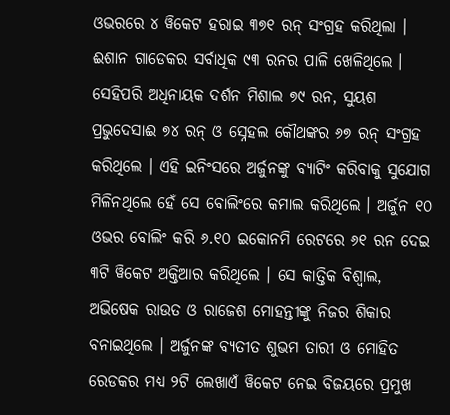ଓଭରରେ ୪ ୱିକେଟ ହରାଇ ୩୭୧ ରନ୍ ସଂଗ୍ରହ କରିଥିଲା । ଈଶାନ ଗାଡେକର ସର୍ବାଧିକ ୯୩ ରନର ପାଳି ଖେଳିଥିଲେ । ସେହିପରି ଅଧିନାୟକ ଦର୍ଶନ ମିଶାଲ ୭୯ ରନ, ସୁୟଶ ପ୍ରଭୁଦେସାଈ ୭୪ ରନ୍ ଓ ସ୍ନେହଲ କୌଥଙ୍କର ୬୭ ରନ୍ ସଂଗ୍ରହ କରିଥିଲେ । ଏହି ଇନିଂସରେ ଅର୍ଜୁନଙ୍କୁ ବ୍ୟାଟିଂ କରିବାକୁ ସୁଯୋଗ ମିଳିନଥିଲେ ହେଁ ସେ ବୋଲିଂରେ କମାଲ କରିଥିଲେ । ଅର୍ଜୁନ ୧୦ ଓଭର ବୋଲିଂ କରି ୬.୧୦ ଇକୋନମି ରେଟରେ ୬୧ ରନ ଦେଇ ୩ଟି ୱିକେଟ ଅକ୍ତିଆର କରିଥିଲେ । ସେ କାତ୍ତିକ ବିଶ୍ୱାଲ, ଅଭିଷେକ ରାଉତ ଓ ରାଜେଶ ମୋହନ୍ତୀଙ୍କୁ ନିଜର ଶିକାର ବନାଇଥିଲେ । ଅର୍ଜୁନଙ୍କ ବ୍ୟତୀତ ଶୁଭମ ତାରୀ ଓ ମୋହିତ ରେଡକର ମଧ୍ୟ ୨ଟି ଲେଖାଏଁ ୱିକେଟ ନେଇ ବିଜୟରେ ପ୍ରମୁଖ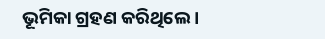ଭୂମିକା ଗ୍ରହଣ କରିଥିଲେ ।